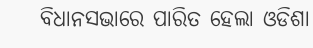ବିଧାନସଭାରେ ପାରିତ ହେଲା ଓଡିଶା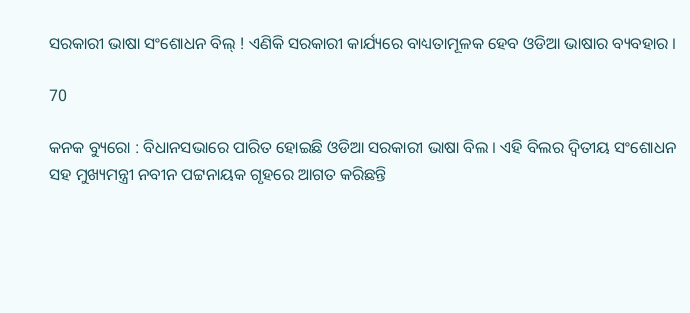ସରକାରୀ ଭାଷା ସଂଶୋଧନ ବିଲ୍ ! ଏଣିକି ସରକାରୀ କାର୍ଯ୍ୟରେ ବାଧ୍ୟତାମୂଳକ ହେବ ଓଡିଆ ଭାଷାର ବ୍ୟବହାର ।

70

କନକ ବ୍ୟୁରୋ : ବିଧାନସଭାରେ ପାରିତ ହୋଇଛି ଓଡିଆ ସରକାରୀ ଭାଷା ବିଲ । ଏହି ବିଲର ଦ୍ୱିତୀୟ ସଂଶୋଧନ ସହ ମୁଖ୍ୟମନ୍ତ୍ରୀ ନବୀନ ପଟ୍ଟନାୟକ ଗୃହରେ ଆଗତ କରିଛନ୍ତି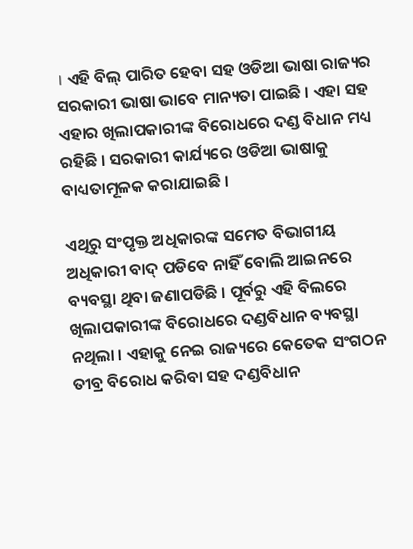। ଏହି ବିଲ୍ ପାରିତ ହେବା ସହ ଓଡିଆ ଭାଷା ରାଜ୍ୟର ସରକାରୀ ଭାଷା ଭାବେ ମାନ୍ୟତା ପାଇଛି । ଏହା ସହ ଏହାର ଖିଲାପକାରୀଙ୍କ ବିରୋଧରେ ଦଣ୍ଡ ବିଧାନ ମଧ୍ୟ ରହିଛି । ସରକାରୀ କାର୍ଯ୍ୟରେ ଓଡିଆ ଭାଷାକୁ ବାଧ୍ୟତାମୂଳକ କରାଯାଇଛି ।

ଏଥିରୁ ସଂପୃକ୍ତ ଅଧିକାରଙ୍କ ସମେତ ବିଭାଗୀୟ ଅଧିକାରୀ ବାଦ୍ ପଡିବେ ନାହିଁ ବୋଲି ଆଇନରେ ବ୍ୟବସ୍ଥା ଥିବା ଜଣାପଡିଛି । ପୂର୍ବରୁ ଏହି ବିଲରେ ଖିଲାପକାରୀଙ୍କ ବିରୋଧରେ ଦଣ୍ଡବିଧାନ ବ୍ୟବସ୍ଥା ନଥିଲା । ଏହାକୁ ନେଇ ରାଜ୍ୟରେ କେତେକ ସଂଗଠନ ତୀବ୍ର ବିରୋଧ କରିବା ସହ ଦଣ୍ଡବିଧାନ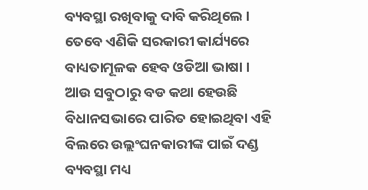ବ୍ୟବସ୍ଥା ରଖିବାକୁ ଦାବି କରିଥିଲେ । ତେବେ ଏଣିକି ସରକାରୀ କାର୍ଯ୍ୟରେ ବାଧ୍ୟତାମୂଳକ ହେବ ଓଡିଆ ଭାଷା । ଆଉ ସବୁଠାରୁ ବଡ କଥା ହେଉଛି ବିଧାନସଭାରେ ପାରିତ ହୋଇଥିବା ଏହି ବିଲରେ ଉଲ୍ଲଂଘନକାରୀଙ୍କ ପାଇଁ ଦଣ୍ଡ ବ୍ୟବସ୍ଥା ମଧ୍ୟ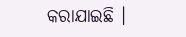କରାଯାଇଛି ।